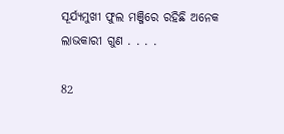ସୂର୍ଯ୍ୟମୁଖୀ ଫୁଲ ମଞ୍ଜିରେ ରହିଛି ଅନେକ ଲାଭକାରୀ ଗୁଣ . . . .

82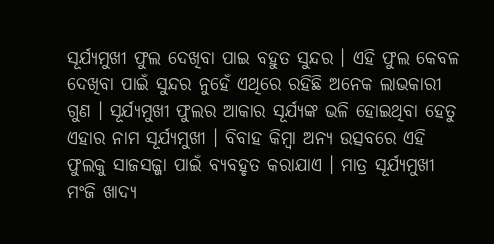ସୂର୍ଯ୍ୟମୁଖୀ ଫୁଲ ଦେଖିବା ପାଇ ବହୁତ ସୁନ୍ଦର । ଏହି ଫୁଲ କେବଳ ଦେଖିବା ପାଇଁ ସୁନ୍ଦର ନୁହେଁ ଏଥିରେ ରହିଛି ଅନେକ ଲାଭକାରୀ ଗୁଣ । ସୂର୍ଯ୍ୟମୁଖୀ ଫୁଲର ଆକାର ସୂର୍ଯ୍ୟଙ୍କ ଭଳି ହୋଇଥିବା ହେତୁ ଏହାର ନାମ ସୂର୍ଯ୍ୟମୁଖୀ । ବିବାହ କିମ୍ବା ଅନ୍ୟ ଉତ୍ସବରେ ଏହି ଫୁଲକୁ ସାଜସଜ୍ଜା ପାଇଁ ବ୍ୟବହୃତ କରାଯାଏ । ମାତ୍ର ସୂର୍ଯ୍ୟମୁଖୀ ମଂଜି ଖାଦ୍ୟ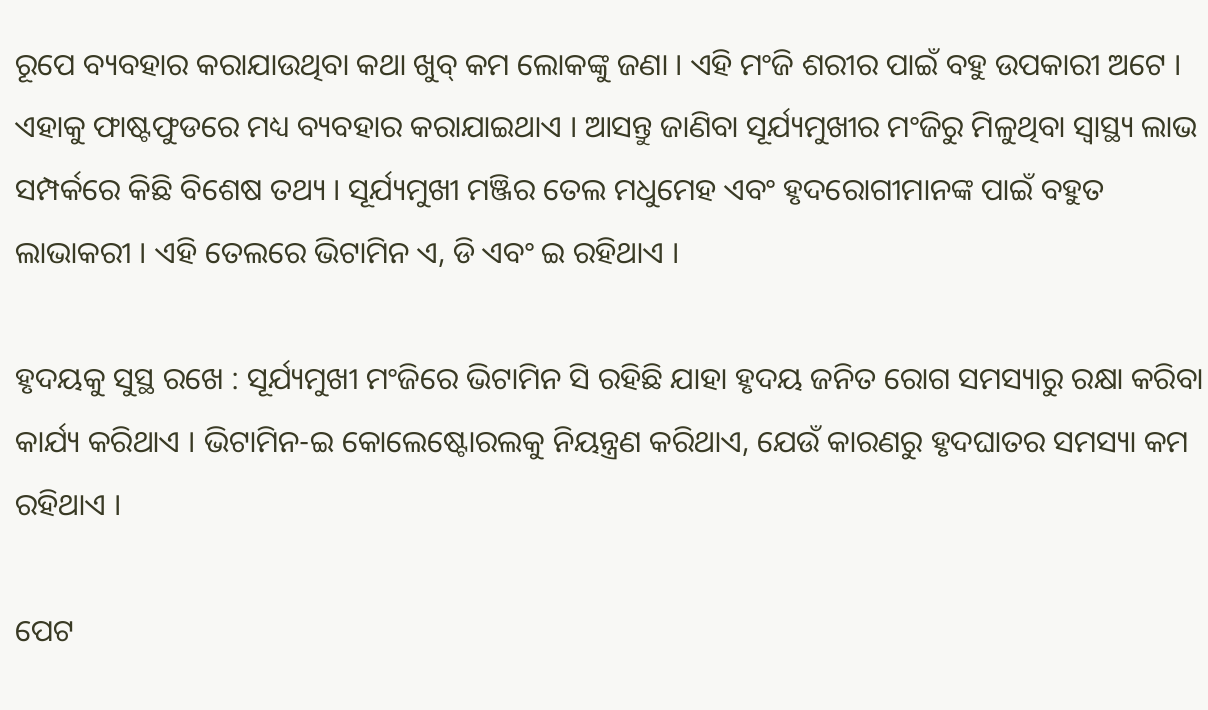ରୂପେ ବ୍ୟବହାର କରାଯାଉଥିବା କଥା ଖୁବ୍ କମ ଲୋକଙ୍କୁ ଜଣା । ଏହି ମଂଜି ଶରୀର ପାଇଁ ବହୁ ଉପକାରୀ ଅଟେ । ଏହାକୁ ଫାଷ୍ଟଫୁଡରେ ମଧ୍ୟ ବ୍ୟବହାର କରାଯାଇଥାଏ । ଆସନ୍ତୁ ଜାଣିବା ସୂର୍ଯ୍ୟମୁଖୀର ମଂଜିରୁ ମିଳୁଥିବା ସ୍ୱାସ୍ଥ୍ୟ ଲାଭ ସମ୍ପର୍କରେ କିଛି ବିଶେଷ ତଥ୍ୟ । ସୂର୍ଯ୍ୟମୁଖୀ ମଞ୍ଜିର ତେଲ ମଧୁମେହ ଏବଂ ହୃଦରୋଗୀମାନଙ୍କ ପାଇଁ ବହୁତ ଲାଭାକରୀ । ଏହି ତେଲରେ ଭିଟାମିନ ଏ, ଡି ଏବଂ ଇ ରହିଥାଏ ।

ହୃଦୟକୁ ସୁସ୍ଥ ରଖେ : ସୂର୍ଯ୍ୟମୁଖୀ ମଂଜିରେ ଭିଟାମିନ ସି ରହିଛି ଯାହା ହୃଦୟ ଜନିତ ରୋଗ ସମସ୍ୟାରୁ ରକ୍ଷା କରିବା କାର୍ଯ୍ୟ କରିଥାଏ । ଭିଟାମିନ-ଇ କୋଲେଷ୍ଟୋରଲକୁ ନିୟନ୍ତ୍ରଣ କରିଥାଏ, ଯେଉଁ କାରଣରୁ ହୃଦଘାତର ସମସ୍ୟା କମ ରହିଥାଏ ।

ପେଟ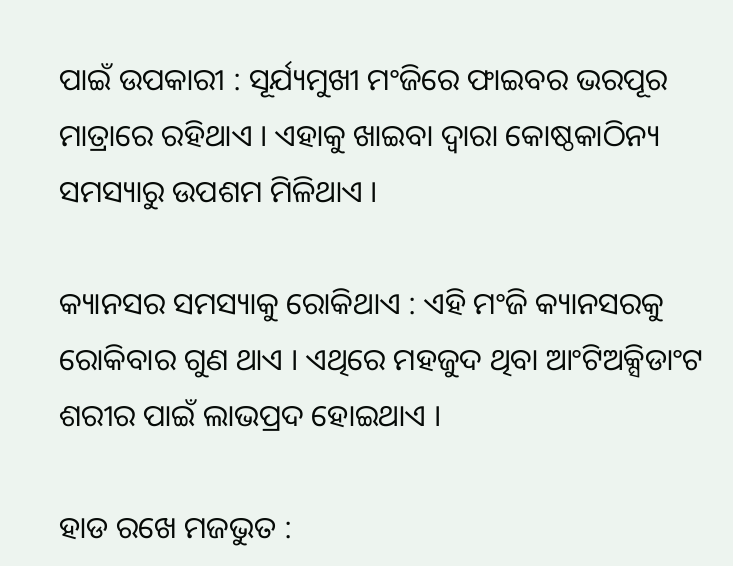ପାଇଁ ଉପକାରୀ : ସୂର୍ଯ୍ୟମୁଖୀ ମଂଜିରେ ଫାଇବର ଭରପୂର ମାତ୍ରାରେ ରହିଥାଏ । ଏହାକୁ ଖାଇବା ଦ୍ୱାରା କୋଷ୍ଠକାଠିନ୍ୟ ସମସ୍ୟାରୁ ଉପଶମ ମିଳିଥାଏ ।

କ୍ୟାନସର ସମସ୍ୟାକୁ ରୋକିଥାଏ : ଏହି ମଂଜି କ୍ୟାନସରକୁ ରୋକିବାର ଗୁଣ ଥାଏ । ଏଥିରେ ମହଜୁଦ ଥିବା ଆଂଟିଅକ୍ସିଡାଂଟ ଶରୀର ପାଇଁ ଲାଭପ୍ରଦ ହୋଇଥାଏ ।

ହାଡ ରଖେ ମଜଭୁତ :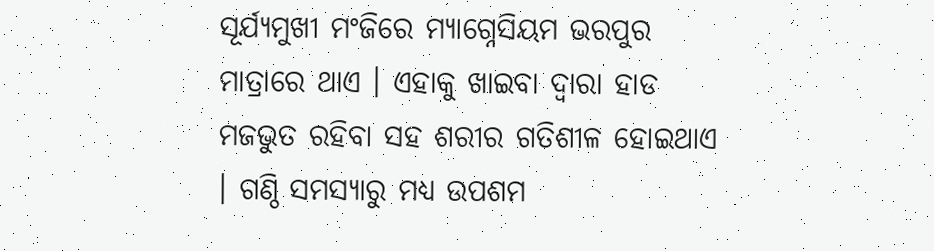ସୂର୍ଯ୍ୟମୁଖୀ ମଂଜିରେ ମ୍ୟାଗ୍ନେସିୟମ ଭରପୁର ମାତ୍ରାରେ ଥାଏ । ଏହାକୁ ଖାଇବା ଦ୍ୱାରା ହାଡ ମଜଭୁତ ରହିବା ସହ ଶରୀର ଗତିଶୀଳ ହୋଇଥାଏ । ଗଣ୍ଠି ସମସ୍ୟାରୁ ମଧ୍ୟ ଉପଶମ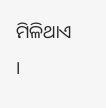ମିଳିଥାଏ ।